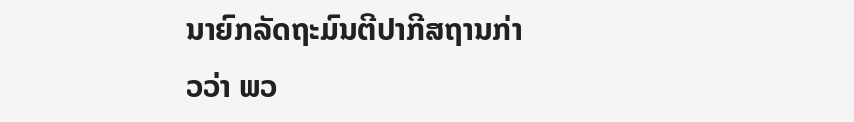ນາຍົກລັດຖະມົນຕີປາກີສຖານກ່າວວ່າ ພວ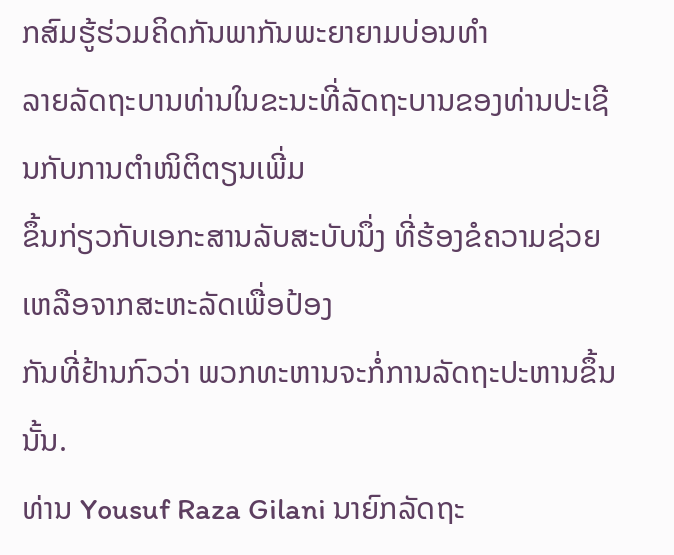ກສົມຮູ້ຮ່ວມຄິດກັນພາກັນພະຍາຍາມບ່ອນທຳ
ລາຍລັດຖະບານທ່ານໃນຂະນະທີ່ລັດຖະບານຂອງທ່ານປະເຊີນກັບການຕໍາໜິຕິຕຽນເພີ່ມ
ຂຶ້ນກ່ຽວກັບເອກະສານລັບສະບັບນຶ່ງ ທີ່ຮ້ອງຂໍຄວາມຊ່ວຍເຫລືອຈາກສະຫະລັດເພື່ອປ້ອງ
ກັນທີ່ຢ້ານກົວວ່າ ພວກທະຫານຈະກໍ່ການລັດຖະປະຫານຂຶ້ນນັ້ນ.
ທ່ານ Yousuf Raza Gilani ນາຍົກລັດຖະ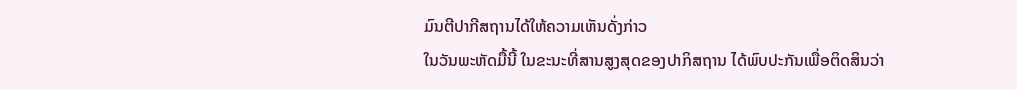ມົນຕີປາກີສຖານໄດ້ໃຫ້ຄວາມເຫັນດັ່ງກ່າວ
ໃນວັນພະຫັດມື້ນີ້ ໃນຂະນະທີ່ສານສູງສຸດຂອງປາກິສຖານ ໄດ້ພົບປະກັນເພື່ອຕິດສິນວ່າ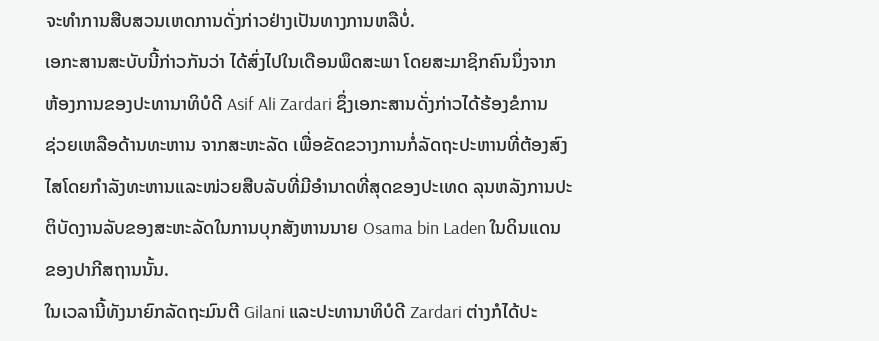ຈະທໍາການສືບສວນເຫດການດັ່ງກ່າວຢ່າງເປັນທາງການຫລືບໍ່.
ເອກະສານສະບັບນີ້ກ່າວກັນວ່າ ໄດ້ສົ່ງໄປໃນເດືອນພຶດສະພາ ໂດຍສະມາຊິກຄົນນຶ່ງຈາກ
ຫ້ອງການຂອງປະທານາທິບໍດີ Asif Ali Zardari ຊຶ່ງເອກະສານດັ່ງກ່າວໄດ້ຮ້ອງຂໍການ
ຊ່ວຍເຫລືອດ້ານທະຫານ ຈາກສະຫະລັດ ເພື່ອຂັດຂວາງການກໍ່ລັດຖະປະຫານທີ່ຕ້ອງສົງ
ໄສໂດຍກຳລັງທະຫານແລະໜ່ວຍສືບລັບທີ່ມີອໍານາດທີ່ສຸດຂອງປະເທດ ລຸນຫລັງການປະ
ຕິບັດງານລັບຂອງສະຫະລັດໃນການບຸກສັງຫານນາຍ Osama bin Laden ໃນດິນແດນ
ຂອງປາກີສຖານນັ້ນ.
ໃນເວລານີ້ທັງນາຍົກລັດຖະມົນຕີ Gilani ແລະປະທານາທິບໍດີ Zardari ຕ່າງກໍໄດ້ປະ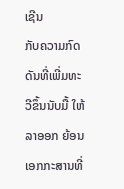ເຊີນ
ກັບຄວາມກົດດັນທີ່ເພີ່ມທະວີຂຶ້ນນັບມື້ ໃຫ້ລາອອກ ຍ້ອນເອກກະສານທີ່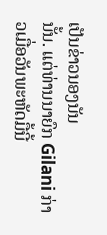ເປັນຂ່າວນອງນັນ
ນັ້ນ. ແຕ່ທ່ານນາຍົກ Gilani ກ່າວເມື່ອວັນພະຫັດມື້ນີ້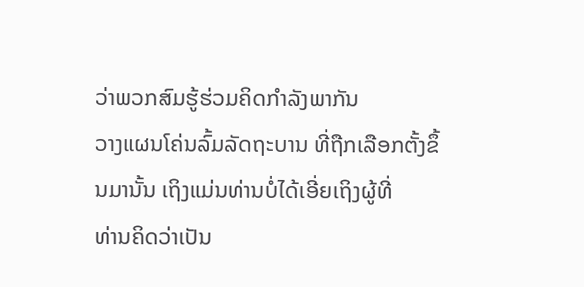ວ່າພວກສົມຮູ້ຮ່ວມຄິດກໍາລັງພາກັນ
ວາງແຜນໂຄ່ນລົ້ມລັດຖະບານ ທີ່ຖືກເລືອກຕັ້ງຂຶ້ນມານັ້ນ ເຖິງແມ່ນທ່ານບໍ່ໄດ້ເອີ່ຍເຖິງຜູ້ທີ່
ທ່ານຄິດວ່າເປັນ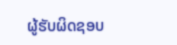ຜູ້ຮັບຜິດຊອບ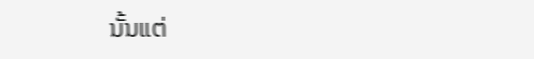ນັ້ນແຕ່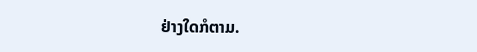ຢ່າງໃດກໍຕາມ.